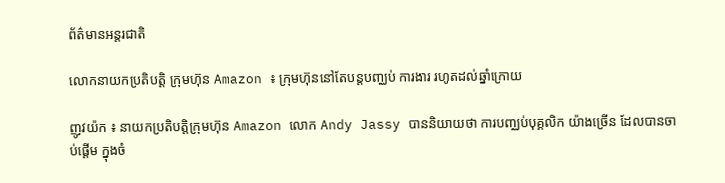ព័ត៌មានអន្តរជាតិ

លោកនាយកប្រតិបត្តិ ក្រុមហ៊ុន Amazon ៖ ក្រុមហ៊ុននៅតែបន្តបញ្ឈប់ ការងារ រហូតដល់ឆ្នាំក្រោយ

ញូវយ៉ក ៖ នាយកប្រតិបត្តិក្រុមហ៊ុន Amazon លោក Andy Jassy បាននិយាយថា ការបញ្ឈប់បុគ្គលិក យ៉ាងច្រើន ដែលបានចាប់ផ្តើម ក្នុងចំ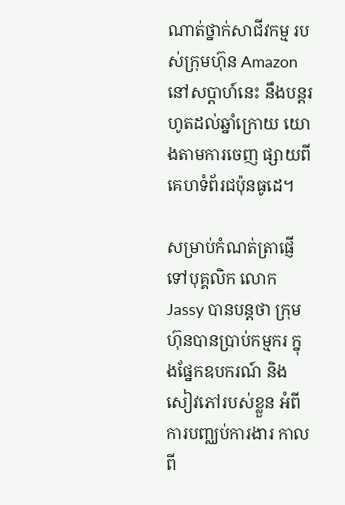ណាត់ថ្នាក់សាជីវកម្ម របស់ក្រុមហ៊ុន Amazon នៅសប្តាហ៍នេះ នឹងបន្តរហូតដល់ឆ្នាំក្រោយ យោងតាមការចេញ ផ្សាយពីគេហទំព័រជប៉ុនធូដេ។

សម្រាប់កំណត់ត្រាផ្ញើ ទៅបុគ្គលិក លោក Jassy បានបន្តថា ក្រុមហ៊ុនបានប្រាប់កម្មករ ក្នុងផ្នែកឧបករណ៍ និងសៀវភៅរបស់ខ្លួន អំពីការបញ្ឈប់ការងារ កាលពី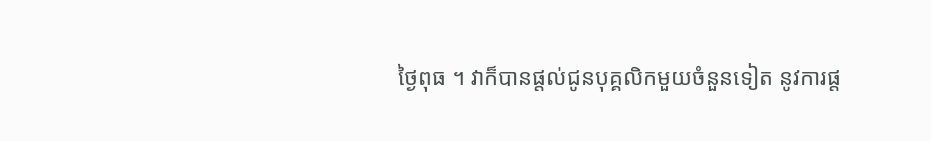ថ្ងៃពុធ ។ វាក៏បានផ្តល់ជូនបុគ្គលិកមួយចំនួនទៀត នូវការផ្ត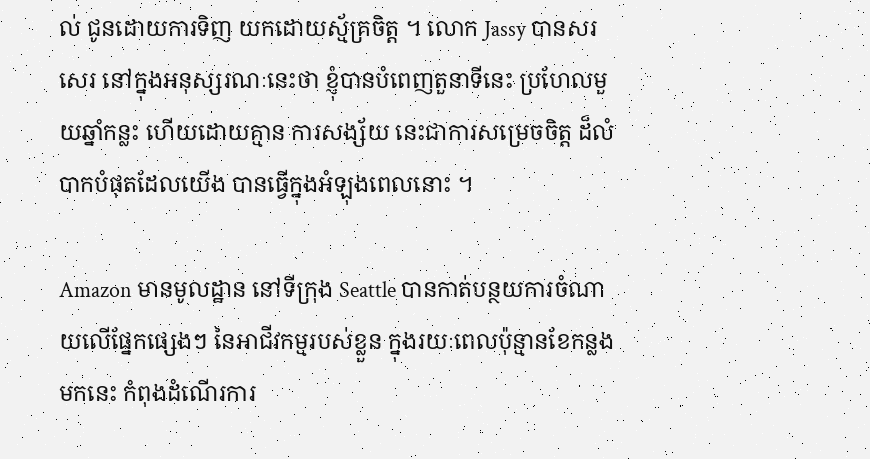ល់ ជូនដោយការទិញ យកដោយស្ម័គ្រចិត្ត ។ លោក Jassy បានសរសេរ នៅក្នុងអនុស្សរណៈនេះថា ខ្ញុំបានបំពេញតួនាទីនេះ ប្រហែលមួយឆ្នាំកន្លះ ហើយដោយគ្មាន ការសង្ស័យ នេះជាការសម្រេចចិត្ត ដ៏លំបាកបំផុតដែលយើង បានធ្វើក្នុងអំឡុងពេលនោះ ។

Amazon មានមូលដ្ឋាន នៅទីក្រុង Seattle បានកាត់បន្ថយការចំណាយលើផ្នែកផ្សេងៗ នៃអាជីវកម្មរបស់ខ្លួន ក្នុងរយៈពេលប៉ុន្មានខែកន្លងមកនេះ កំពុងដំណើរការ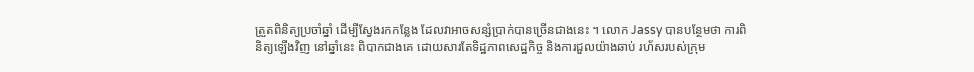ត្រួតពិនិត្យប្រចាំឆ្នាំ ដើម្បីស្វែងរកកន្លែង ដែលវាអាចសន្សំប្រាក់បានច្រើនជាងនេះ ។ លោក Jassy បានបន្ថែមថា ការពិនិត្យឡើងវិញ នៅឆ្នាំនេះ ពិបាកជាងគេ ដោយសារតែទិដ្ឋភាពសេដ្ឋកិច្ច និងការជួលយ៉ាងឆាប់ រហ័សរបស់ក្រុម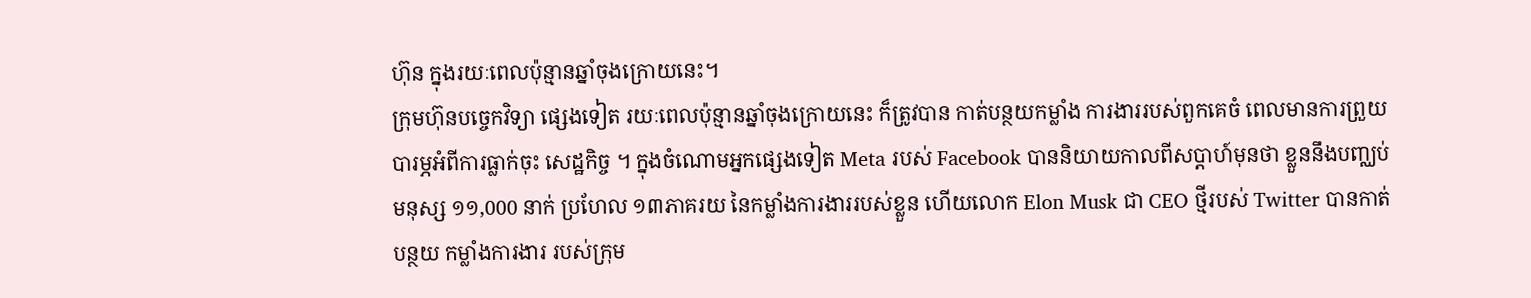ហ៊ុន ក្នុងរយៈពេលប៉ុន្មានឆ្នាំចុងក្រោយនេះ។
ក្រុមហ៊ុនបច្ចេកវិទ្យា ផ្សេងទៀត រយៈពេលប៉ុន្មានឆ្នាំចុងក្រោយនេះ ក៏ត្រូវបាន កាត់បន្ថយកម្លាំង ការងាររបស់ពួកគេចំ ពេលមានការព្រួយ បារម្ភអំពីការធ្លាក់ចុះ សេដ្ឋកិច្ច ។ ក្នុងចំណោមអ្នកផ្សេងទៀត Meta របស់ Facebook បាននិយាយកាលពីសប្តាហ៍មុនថា ខ្លួននឹងបញ្ឈប់មនុស្ស ១១,000 នាក់ ប្រហែល ១៣ភាគរយ នៃកម្លាំងការងាររបស់ខ្លួន ហើយលោក Elon Musk ជា CEO ថ្មីរបស់ Twitter បានកាត់បន្ថយ កម្លាំងការងារ របស់ក្រុម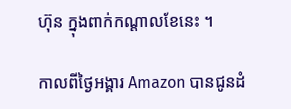ហ៊ុន ក្នុងពាក់កណ្តាលខែនេះ ។

កាលពីថ្ងៃអង្គារ Amazon បានជូនដំ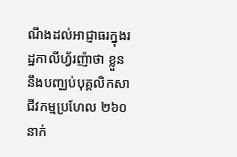ណឹងដល់អាជ្ញាធរក្នុងរដ្ឋកាលីហ្វ័រញ៉ាថា ខ្លួននឹងបញ្ឈប់បុគ្គលិកសាជីវកម្មប្រហែល ២៦០ នាក់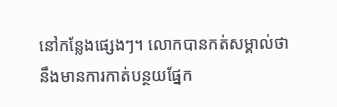នៅកន្លែងផ្សេងៗ។ លោកបានកត់សម្គាល់ថា នឹងមានការកាត់បន្ថយផ្នែក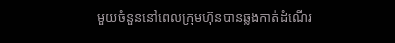មួយចំនួននៅពេលក្រុមហ៊ុនបានឆ្លងកាត់ដំណើរ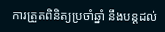ការត្រួតពិនិត្យប្រចាំឆ្នាំ នឹងបន្តដល់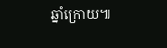ឆ្នាំក្រោយ៕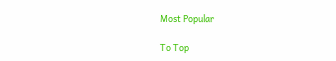Most Popular

To Top